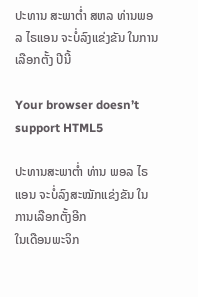ປະທານ ສະພາຕ່ຳ ສຫລ ທ່ານພອລ ໄຣແອນ ຈະບໍ່ລົງແຂ່ງຂັນ ໃນການເລືອກຕັ້ງ ປີນີ້

Your browser doesn’t support HTML5

ປະທານສະພາຕ່ຳ ທ່ານ ພອລ ໄຣແອນ ຈະບໍ່ລົງສະໝັກແຂ່ງຂັນ ໃນການເລືອກຕັ້ງອີກ
ໃນເດືອນພະຈິກ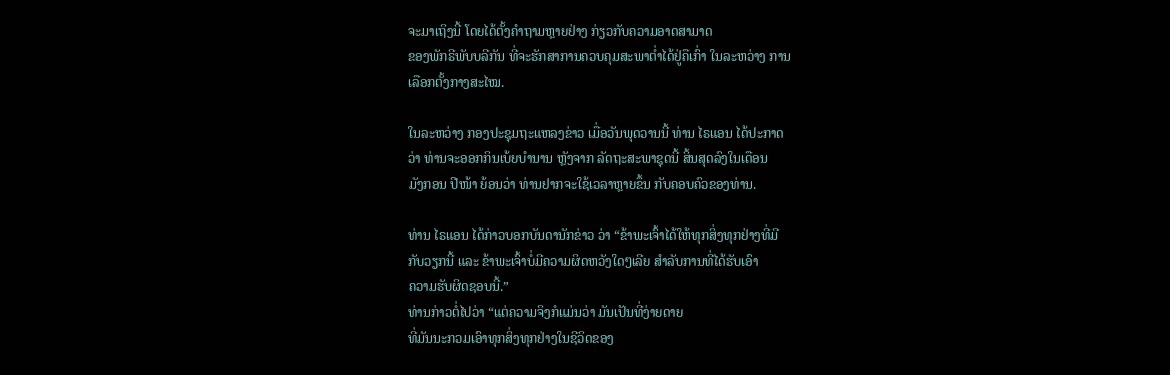ຈະມາເຖິງນີ້ ໂດຍໄດ້ຕັ້ງຄຳຖາມຫຼາຍຢ່າງ ກ່ຽວກັບຄວາມອາດສາມາດ
ຂອງພັກຣີພັບບລີກັນ ທີ່ຈະຮັກສາການຄວບຄຸມສະພາຕ່ຳໄດ້ຢູ່ຄືເກົ່າ ໃນລະຫວ່າງ ການ
ເລືອກຕັ້ງກາງສະໄໝ.

ໃນລະຫວ່າງ ກອງປະຊຸມຖະແຫລງຂ່າວ ເມື່ອວັນພຸດວານນີ້ ທ່ານ ໄຣແອນ ໄດ້ປະກາດ
ວ່າ ທ່ານຈະອອກກິນເບ້ຍບຳນານ ຫຼັງຈາກ ລັດຖະສະພາຊຸດນີ້ ສິ້ນສຸດລົງໃນເດືອນ
ມັງກອນ ປີໜ້າ ຍ້ອນວ່າ ທ່ານຢາກຈະໃຊ້ເວລາຫຼາຍຂຶ້ນ ກັບຄອບຄົວຂອງທ່ານ.

ທ່ານ ໄຣແອນ ໄດ້ກ່າວບອກບັນດານັກຂ່າວ ວ່າ “ຂ້າພະເຈົ້າໄດ້ໃຫ້ທຸກສິ່ງທຸກຢ່າງທີ່ມີ
ກັບວຽກນີ້ ແລະ ຂ້າພະເຈົ້າບໍ່ມີຄວາມຜິດຫວັງໃດໆເລີຍ ສຳລັບການທີ່ໄດ້ຮັບເອົາ
ຄວາມຮັບຜິດຊອບນີ້.”
ທ່ານກ່າວຕໍ່ໄປວ່າ “ແຕ່ຄວາມຈິງກໍແມ່ນວ່າ ມັນເປັນທີ່ງ່າຍດາຍ
ທີ່ມັນນະກວມເອົາທຸກສິ່ງທຸກຢ່າງໃນຊີວິດຂອງ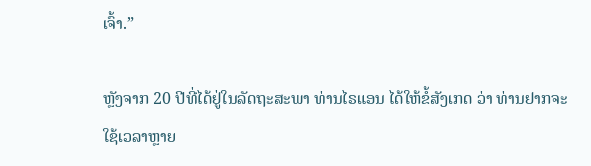ເຈົ້າ.”

ຫຼັງຈາກ 20 ປີທີ່ໄດ້ຢູ່ໃນລັດຖະສະພາ ທ່ານໄຣແອນ ໄດ້ໃຫ້ຂໍ້ສັງເກດ ວ່າ ທ່ານຢາກຈະ
ໃຊ້ເວລາຫຼາຍ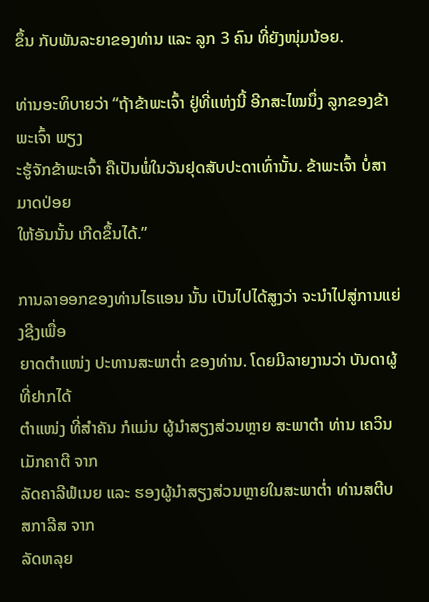ຂຶ້ນ ກັບພັນລະຍາຂອງທ່ານ ແລະ ລູກ 3 ຄົນ ທີ່ຍັງໜຸ່ມນ້ອຍ.

ທ່ານອະທິບາຍວ່າ “ຖ້າຂ້າພະເຈົ້າ ຢູ່ທີ່ແຫ່ງນີ້ ອີກສະໄໝນຶ່ງ ລູກຂອງຂ້າພະເຈົ້າ ພຽງ
ະຮູ້ຈັກຂ້າພະເຈົ້າ ຄືເປັນພໍ່ໃນວັນຢຸດສັບປະດາເທົ່ານັ້ນ. ຂ້າພະເຈົ້າ ບໍ່ສາມາດປ່ອຍ
ໃຫ້ອັນນັ້ນ ເກີດຂຶ້ນໄດ້.”

ການລາອອກຂອງທ່ານໄຣແອນ ນັ້ນ ເປັນໄປໄດ້ສູງວ່າ ຈະນຳໄປສູ່ການແຍ່ງຊີງເພື່ອ
ຍາດຕຳແໜ່ງ ປະທານສະພາຕ່ຳ ຂອງທ່ານ. ໂດຍມີລາຍງານວ່າ ບັນດາຜູ້ທີ່ຢາກໄດ້
ຕຳແໜ່ງ ທີ່ສຳຄັນ ກໍແມ່ນ ຜູ້ນຳສຽງສ່ວນຫຼາຍ ສະພາຕຳ ທ່ານ ເຄວິນ ເມັກຄາຕີ ຈາກ
ລັດຄາລີຟໍເນຍ ແລະ ຮອງຜູ້ນຳສຽງສ່ວນຫຼາຍໃນສະພາຕ່ຳ ທ່ານສຕີບ ສກາລີສ ຈາກ
ລັດຫລຸຍ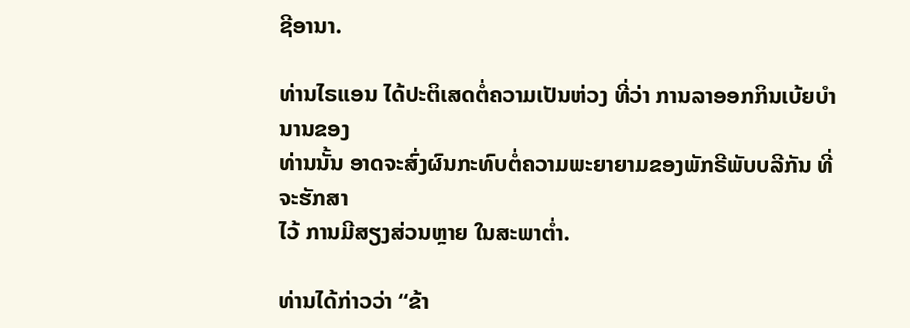ຊີອານາ.

ທ່ານໄຣແອນ ໄດ້ປະຕິເສດຕໍ່ຄວາມເປັນຫ່ວງ ທີ່ວ່າ ການລາອອກກິນເບ້ຍບຳນານຂອງ
ທ່ານນັ້ນ ອາດຈະສົ່ງຜົນກະທົບຕໍ່ຄວາມພະຍາຍາມຂອງພັກຣີພັບບລີກັນ ທີ່ຈະຮັກສາ
ໄວ້ ການມີສຽງສ່ວນຫຼາຍ ໃນສະພາຕ່ຳ.

ທ່ານໄດ້ກ່າວວ່າ “ຂ້າ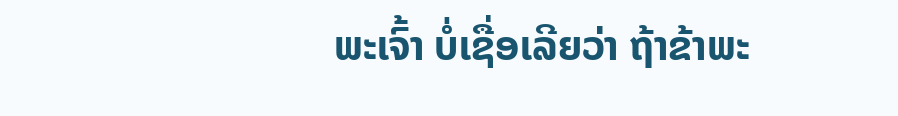ພະເຈົ້າ ບໍ່ເຊື່ອເລີຍວ່າ ຖ້າຂ້າພະ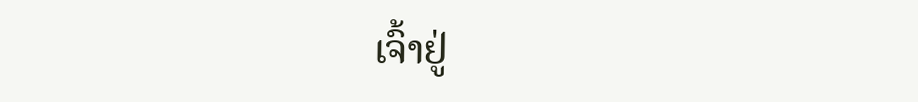ເຈົ້າຢູ່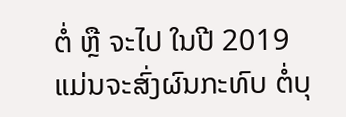ຕໍ່ ຫຼື ຈະໄປ ໃນປີ 2019
ແມ່ນຈະສົ່ງຜົນກະທົບ ຕໍ່ບຸ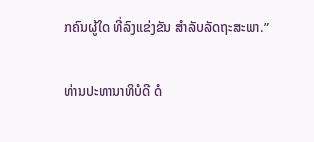ກຄົນຜູ້ໃດ ທີ່ລົງແຂ່ງຂັນ ສຳລັບລັດຖະສະພາ.”

ທ່ານປະທານາທິບໍດີ ດໍ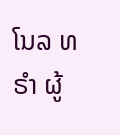ໂນລ ທຣຳ ຜູ້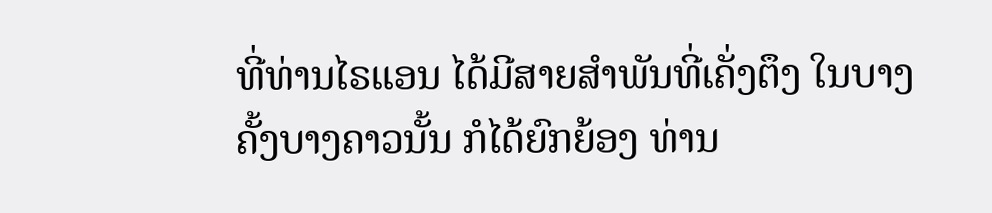ທີ່ທ່ານໄຣແອນ ໄດ້ມີສາຍສຳພັນທີ່ເຄັ່ງຕຶງ ໃນບາງ
ຄັ້ງບາງຄາວນັ້ນ ກໍໄດ້ຍົກຍ້ອງ ທ່ານ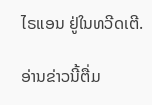ໄຣແອນ ຢູ່ໃນທວີດເຕີ.

ອ່ານຂ່າວນີ້ຕື່ມ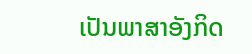ເປັນພາສາອັງກິດ